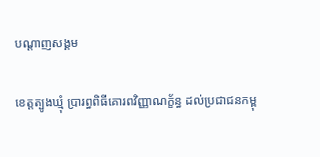បណ្តាញសង្គម

ខេត្តត្បូងឃ្មុំ ប្រារព្ធពិធីគោរពវិញ្ញាណក្ខ័ន្ធ ដល់ប្រជាជនកម្ពុ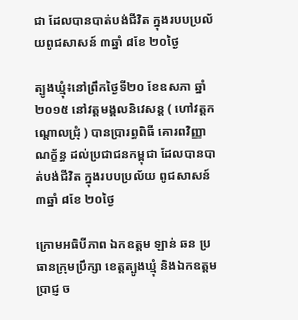ជា ដែលបានបាត់បង់ជីវិត ក្នុងរបបប្រល័យពូជសាសន៍ ៣ឆ្នាំ ៨ខែ ២០ថ្ងៃ

ត្បូងឃ្មុំ៖នៅព្រឹកថ្ងៃទី២០ ខែឧសភា ឆ្នាំ២០១៥ នៅវត្តមង្គលនិវេសន្ត ( ហៅវត្តកណ្ដោលជ្រុំ ) បានប្រារព្ធពិធី គោរពវិញ្ញាណក្ខ័ន្ធ ដល់ប្រជាជនកម្ពុជា ដែលបានបាត់បង់ជីវិត ក្នុងរបបប្រល័យ ពូជសាសន៍ ៣ឆ្នាំ ៨ខែ ២០ថ្ងៃ

ក្រោមអធិបីភាព ឯកឧត្ដម ឡាន់ ឆន ប្រធានក្រុមប្រឹក្សា ខេត្តត្បូងឃ្មុំ និងឯកឧត្តម ប្រាជ្ញ ច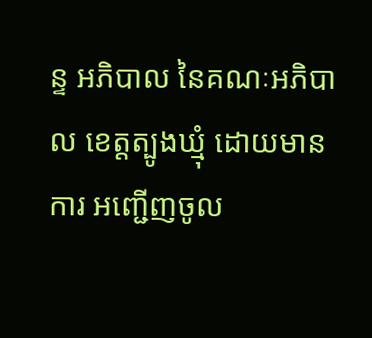ន្ទ អភិបាល នៃគណៈអភិបាល ខេត្តត្បូងឃ្មុំ ដោយមានការ អញ្ជើញចូល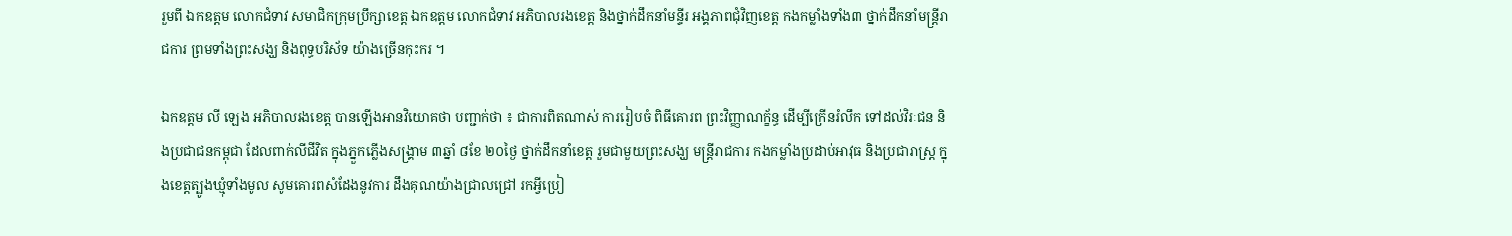រួមពី ឯកឧត្ដម លោកជំទាវ សមាជិកក្រុមប្រឹក្សាខេត្ត ឯកឧត្ដម លោកជំទាវ អភិបាលរងខេត្ត និងថ្នាក់ដឹកនាំមន្ទីរ អង្គភាពជុំវិញខេត្ត កងកម្លាំងទាំង៣ ថ្នាក់ដឹកនាំមន្ត្រីរាជការ ព្រមទាំងព្រះសង្ឃ និងពុទ្ធបរិស័ទ យ៉ាងច្រើនកុះករ ។

ឯកឧត្តម លី ឡេង អភិបាលរងខេត្ត បានឡើងអានវិយោគថា បញ្ជាក់ថា ៖ ជាការពិតណាស់ ការរៀបចំ ពិធីគោរព ព្រះវិញ្ញាណក្ខ័ន្ធ ដើម្បីក្រើនរំលឹក ទៅដល់វិរៈជន និងប្រជាជនកម្ពុជា ដែលពាក់លីជីវិត ក្នុងភ្នួកភ្លើងសង្គ្រាម ៣ឆ្នាំ ៨ខែ ២០ថ្ងៃ ថ្នាក់ដឹកនាំខេត្ត រួមជាមួយព្រះសង្ឃ មន្ត្រីរាជការ កងកម្លាំងប្រដាប់អាវុធ និងប្រជារាស្រ្ត ក្នុងខេត្តត្បូងឃ្មុំទាំងមូល សូមគោរពសំដែងនូវការ ដឹងគុណយ៉ាងជ្រាលជ្រៅ រកអ្វីប្រៀ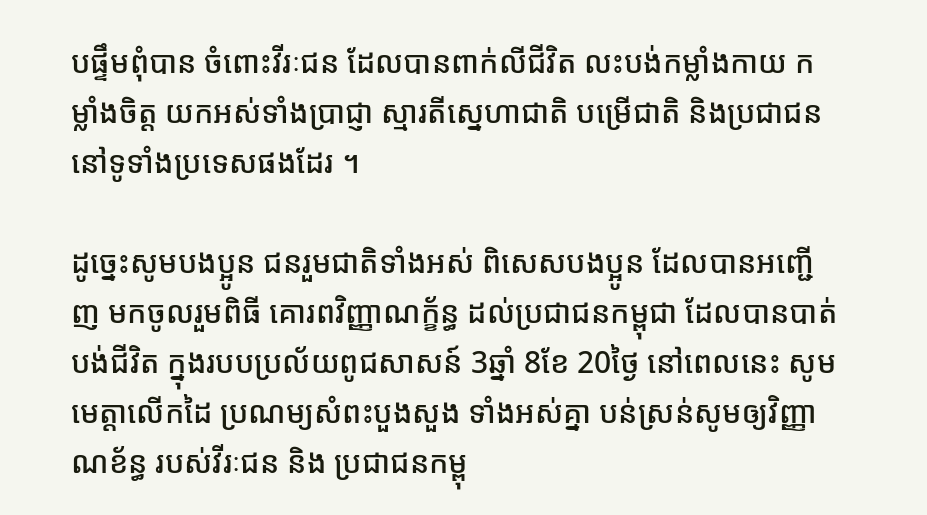បផ្ទឹមពុំបាន ចំពោះវីរៈជន ដែលបានពាក់លីជីវិត លះបង់កម្លាំងកាយ កម្លាំងចិត្ត យកអស់ទាំងប្រាជ្ញា ស្មារតីស្នេហាជាតិ បម្រើជាតិ និងប្រជាជន នៅទូទាំងប្រទេសផងដែរ ។

ដូច្នេះសូមបងប្អូន ជនរួមជាតិទាំងអស់ ពិសេសបងប្អូន ដែលបានអញ្ជើញ មកចូលរួមពិធី គោរពវិញ្ញាណក្ខ័ន្ធ ដល់ប្រជាជនកម្ពុជា ដែលបានបាត់បង់ជីវិត ក្នុងរបបប្រល័យពូជសាសន៍ 3ឆ្នាំ 8ខែ 20ថ្ងៃ នៅពេលនេះ សូមមេត្តាលើកដៃ ប្រណម្យសំពះបួងសួង ទាំងអស់គ្នា បន់ស្រន់សូមឲ្យវិញ្ញាណខ័ន្ធ របស់វីរៈជន និង ប្រជាជនកម្ពុ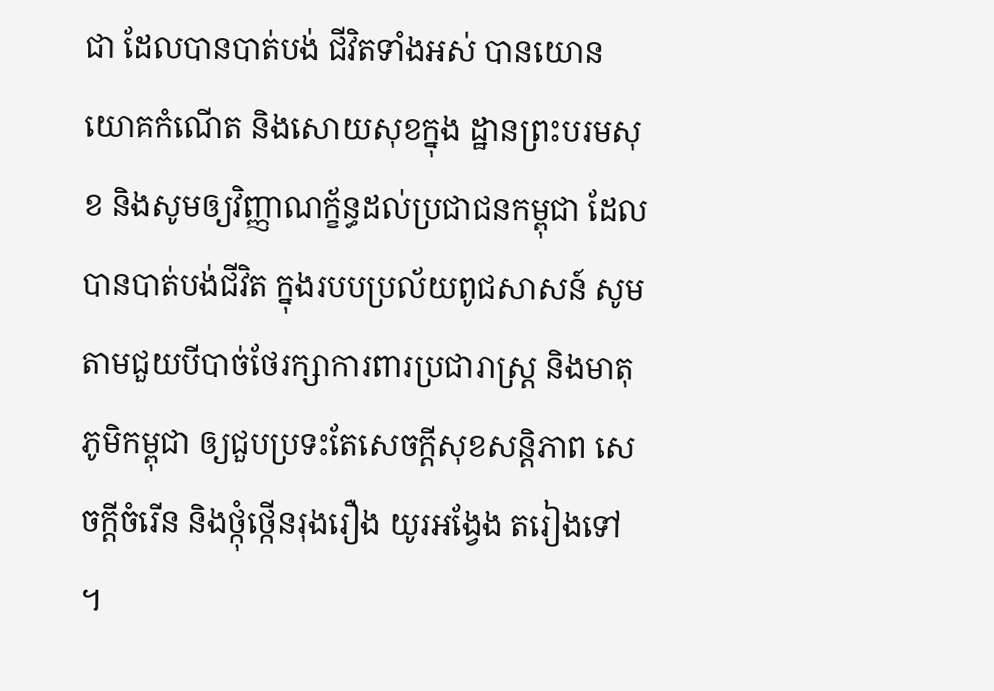ជា ដែលបានបាត់បង់ ជីវិតទាំងអស់ បានយោនយោគកំណើត និងសោយសុខក្នុង ដ្ឋានព្រះបរមសុខ និងសូមឲ្យវិញ្ញាណក្ខ័ន្ធដល់ប្រជាជនកម្ពុជា ដែលបានបាត់បង់ជីវិត ក្នុងរបបប្រល័យពូជសាសន៍ សូមតាមជួយបីបាច់ថែរក្សាការពារប្រជារាស្ត្រ និងមាតុភូមិកម្ពុជា ឲ្យជួបប្រទះតែសេចក្ដីសុខសន្តិភាព សេចក្ដីចំរើន និងថ្កុំថ្កើនរុងរឿង យូរអង្វែង តរៀងទៅ ។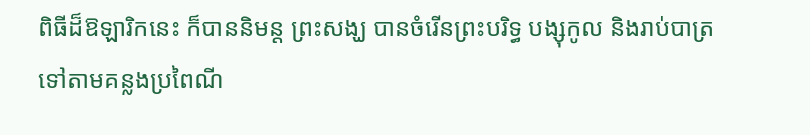ពិធីដ៏ឱឡារិកនេះ ក៏បាននិមន្ត ព្រះសង្ឃ បានចំរើនព្រះបរិទ្ធ បង្សុកូល និងរាប់បាត្រ ទៅតាមគន្លងប្រពៃណី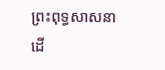ព្រះពុទ្ធសាសនា ដើ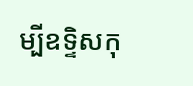ម្បីឧទ្ទិសកុ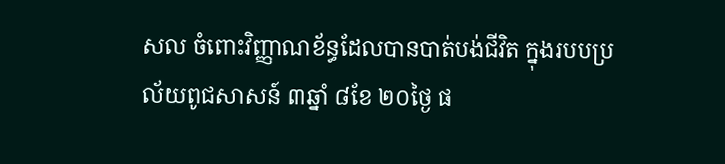សល ចំពោះវិញ្ញាណខ័ន្ធដែលបានបាត់បង់ជីវិត ក្នុងរបបប្រល័យពូជសាសន៍ ៣ឆ្នាំ ៨ខែ ២០ថ្ងៃ ផ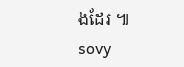ងដែរ ៕ sovy